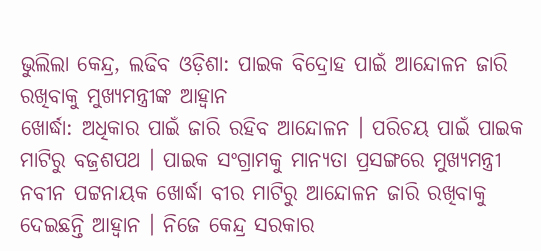ଭୁଲିଲା କେନ୍ଦ୍ର, ଲଢିବ ଓଡ଼ିଶା: ପାଇକ ବିଦ୍ରୋହ ପାଇଁ ଆନ୍ଦୋଳନ ଜାରି ରଖିବାକୁ ମୁଖ୍ୟମନ୍ତ୍ରୀଙ୍କ ଆହ୍ୱାନ
ଖୋର୍ଦ୍ଧା: ଅଧିକାର ପାଇଁ ଜାରି ରହିବ ଆନ୍ଦୋଳନ । ପରିଚୟ ପାଇଁ ପାଇକ ମାଟିରୁ ବଜ୍ରଶପଥ । ପାଇକ ସଂଗ୍ରାମକୁ ମାନ୍ୟତା ପ୍ରସଙ୍ଗରେ ମୁଖ୍ୟମନ୍ତ୍ରୀ ନବୀନ ପଟ୍ଟନାୟକ ଖୋର୍ଦ୍ଧା ବୀର ମାଟିରୁ ଆନ୍ଦୋଳନ ଜାରି ରଖିବାକୁ ଦେଇଛନ୍ତି ଆହ୍ୱାନ । ନିଜେ କେନ୍ଦ୍ର ସରକାର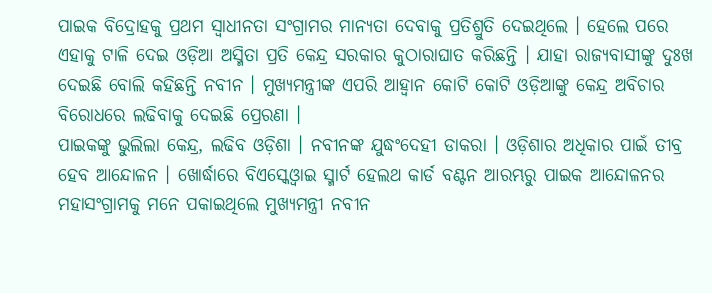ପାଇକ ବିଦ୍ରୋହକୁ ପ୍ରଥମ ସ୍ୱାଧୀନତା ସଂଗ୍ରାମର ମାନ୍ୟତା ଦେବାକୁ ପ୍ରତିଶ୍ରୁତି ଦେଇଥିଲେ । ହେଲେ ପରେ ଏହାକୁ ଟାଳି ଦେଇ ଓଡ଼ିଆ ଅସ୍ମିତା ପ୍ରତି କେନ୍ଦ୍ର ସରକାର କୁଠାରାଘାତ କରିଛନ୍ତି । ଯାହା ରାଜ୍ୟବାସୀଙ୍କୁ ଦୁଃଖ ଦେଇଛି ବୋଲି କହିଛନ୍ତି ନବୀନ । ମୁଖ୍ୟମନ୍ତ୍ରୀଙ୍କ ଏପରି ଆହ୍ୱାନ କୋଟି କୋଟି ଓଡ଼ିଆଙ୍କୁ କେନ୍ଦ୍ର ଅବିଚାର ବିରୋଧରେ ଲଢିବାକୁ ଦେଇଛି ପ୍ରେରଣା ।
ପାଇକଙ୍କୁ ଭୁଲିଲା କେନ୍ଦ୍ର, ଲଢିବ ଓଡ଼ିଶା । ନବୀନଙ୍କ ଯୁଦ୍ଧଂଦେହୀ ଡାକରା । ଓଡ଼ିଶାର ଅଧିକାର ପାଇଁ ତୀବ୍ର ହେବ ଆନ୍ଦୋଳନ । ଖୋର୍ଦ୍ଧାରେ ବିଏସ୍କେଓ୍ୱାଇ ସ୍ମାର୍ଟ ହେଲଥ କାର୍ଡ ବଣ୍ଟନ ଆରମ୍ଭରୁ ପାଇକ ଆନ୍ଦୋଳନର ମହାସଂଗ୍ରାମକୁ ମନେ ପକାଇଥିଲେ ମୁଖ୍ୟମନ୍ତ୍ରୀ ନବୀନ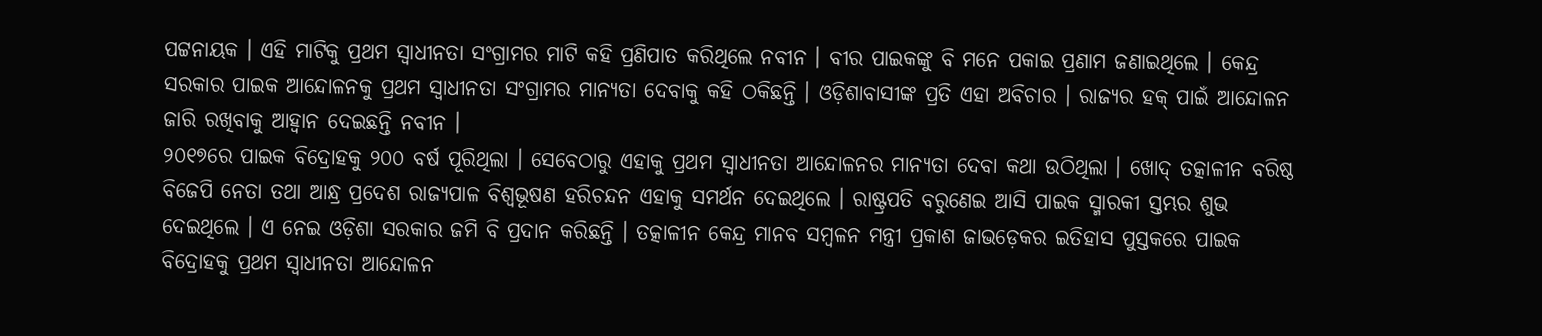ପଟ୍ଟନାୟକ । ଏହି ମାଟିକୁ ପ୍ରଥମ ସ୍ୱାଧୀନତା ସଂଗ୍ରାମର ମାଟି କହି ପ୍ରଣିପାତ କରିଥିଲେ ନବୀନ । ବୀର ପାଇକଙ୍କୁ ବି ମନେ ପକାଇ ପ୍ରଣାମ ଜଣାଇଥିଲେ । କେନ୍ଦ୍ର ସରକାର ପାଇକ ଆନ୍ଦୋଳନକୁ ପ୍ରଥମ ସ୍ୱାଧୀନତା ସଂଗ୍ରାମର ମାନ୍ୟତା ଦେବାକୁ କହି ଠକିଛନ୍ତି । ଓଡ଼ିଶାବାସୀଙ୍କ ପ୍ରତି ଏହା ଅବିଚାର । ରାଜ୍ୟର ହକ୍ ପାଇଁ ଆନ୍ଦୋଳନ ଜାରି ରଖିବାକୁ ଆହ୍ୱାନ ଦେଇଛନ୍ତି ନବୀନ ।
୨୦୧୭ରେ ପାଇକ ବିଦ୍ରୋହକୁ ୨୦୦ ବର୍ଷ ପୂରିଥିଲା । ସେବେଠାରୁ ଏହାକୁ ପ୍ରଥମ ସ୍ୱାଧୀନତା ଆନ୍ଦୋଳନର ମାନ୍ୟତା ଦେବା କଥା ଉଠିଥିଲା । ଖୋଦ୍ ତତ୍କାଳୀନ ବରିଷ୍ଠ ବିଜେପି ନେତା ତଥା ଆନ୍ଧ୍ର ପ୍ରଦେଶ ରାଜ୍ୟପାଳ ବିଶ୍ୱଭୂଷଣ ହରିଚନ୍ଦନ ଏହାକୁ ସମର୍ଥନ ଦେଇଥିଲେ । ରାଷ୍ଟ୍ରପତି ବରୁଣେଇ ଆସି ପାଇକ ସ୍ମାରକୀ ସ୍ତମ୍ଭର ଶୁଭ ଦେଇଥିଲେ । ଏ ନେଇ ଓଡ଼ିଶା ସରକାର ଜମି ବି ପ୍ରଦାନ କରିଛନ୍ତି । ତତ୍କାଳୀନ କେନ୍ଦ୍ର ମାନବ ସମ୍ବଳନ ମନ୍ତ୍ରୀ ପ୍ରକାଶ ଜାଭଡ଼େକର ଇତିହାସ ପୁସ୍ତକରେ ପାଇକ ବିଦ୍ରୋହକୁ ପ୍ରଥମ ସ୍ୱାଧୀନତା ଆନ୍ଦୋଳନ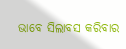ଭାବେ ସିଲାବସ କରିବାର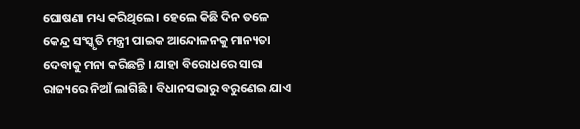ଘୋଷଣା ମଧ୍ୟ କରିଥିଲେ । ହେଲେ କିଛି ଦିନ ତଳେ କେନ୍ଦ୍ର ସଂସ୍କୃତି ମନ୍ତ୍ରୀ ପାଇକ ଆନ୍ଦୋଳନକୁ ମାନ୍ୟତା ଦେବାକୁ ମନା କରିଛନ୍ତି । ଯାହା ବିରୋଧରେ ସାରା ରାଜ୍ୟରେ ନିଆଁ ଲାଗିଛି । ବିଧାନସଭାରୁ ବରୁଣେଇ ଯାଏ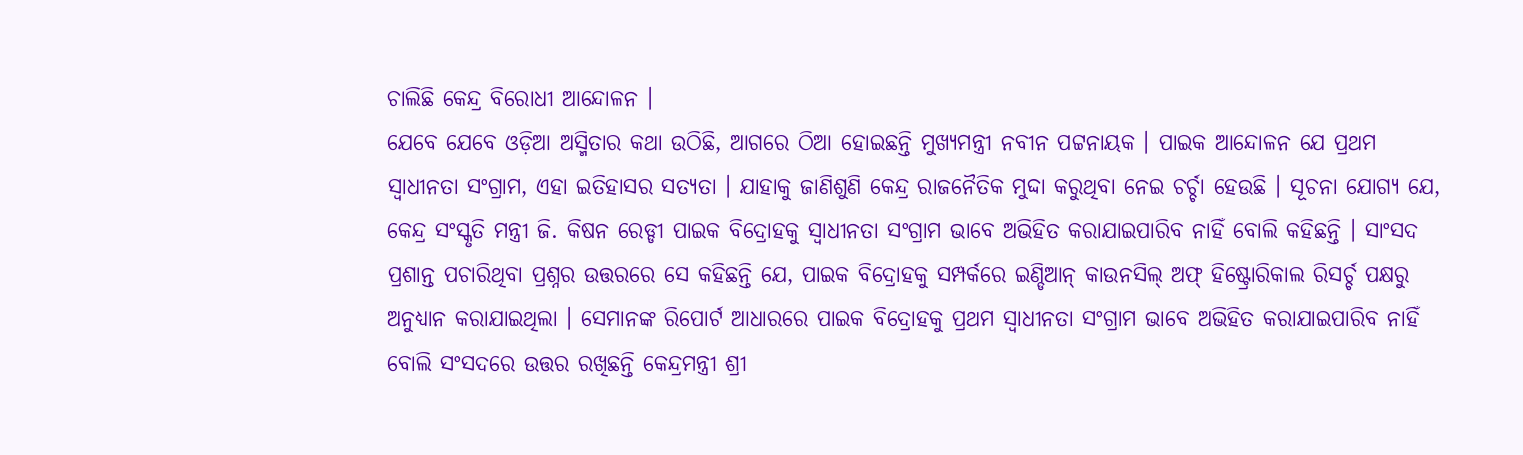ଚାଲିଛି କେନ୍ଦ୍ର ବିରୋଧୀ ଆନ୍ଦୋଳନ ।
ଯେବେ ଯେବେ ଓଡ଼ିଆ ଅସ୍ମିତାର କଥା ଉଠିଛି, ଆଗରେ ଠିଆ ହୋଇଛନ୍ତି ମୁଖ୍ୟମନ୍ତ୍ରୀ ନବୀନ ପଟ୍ଟନାୟକ । ପାଇକ ଆନ୍ଦୋଳନ ଯେ ପ୍ରଥମ ସ୍ୱାଧୀନତା ସଂଗ୍ରାମ, ଏହା ଇତିହାସର ସତ୍ୟତା । ଯାହାକୁ ଜାଣିଶୁଣି କେନ୍ଦ୍ର ରାଜନୈତିକ ମୁଦ୍ଦା କରୁଥିବା ନେଇ ଚର୍ଚ୍ଚା ହେଉଛି । ସୂଚନା ଯୋଗ୍ୟ ଯେ, କେନ୍ଦ୍ର ସଂସ୍କୃତି ମନ୍ତ୍ରୀ ଜି. କିଷନ ରେଡ୍ଡୀ ପାଇକ ବିଦ୍ରୋହକୁ ସ୍ୱାଧୀନତା ସଂଗ୍ରାମ ଭାବେ ଅଭିହିତ କରାଯାଇପାରିବ ନାହିଁ ବୋଲି କହିଛନ୍ତି । ସାଂସଦ ପ୍ରଶାନ୍ତ ପଚାରିଥିବା ପ୍ରଶ୍ନର ଉତ୍ତରରେ ସେ କହିଛନ୍ତି ଯେ, ପାଇକ ବିଦ୍ରୋହକୁ ସମ୍ପର୍କରେ ଇଣ୍ଡିଆନ୍ କାଉନସିଲ୍ ଅଫ୍ ହିଷ୍ଟ୍ରୋରିକାଲ ରିସର୍ଚ୍ଚ ପକ୍ଷରୁ ଅନୁଧ୍ୟାନ କରାଯାଇଥିଲା । ସେମାନଙ୍କ ରିପୋର୍ଟ ଆଧାରରେ ପାଇକ ବିଦ୍ରୋହକୁ ପ୍ରଥମ ସ୍ୱାଧୀନତା ସଂଗ୍ରାମ ଭାବେ ଅଭିହିତ କରାଯାଇପାରିବ ନାହିଁ ବୋଲି ସଂସଦରେ ଉତ୍ତର ରଖିଛନ୍ତି କେନ୍ଦ୍ରମନ୍ତ୍ରୀ ଶ୍ରୀ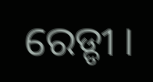ରେଡ୍ଡୀ ।